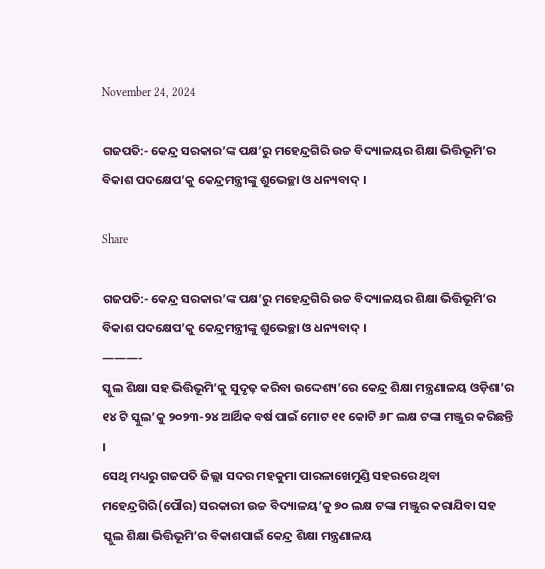November 24, 2024

ଗଜପତି:- କେନ୍ଦ୍ର ସରକାର’ଙ୍କ ପକ୍ଷ’ରୁ ମହେନ୍ଦ୍ରଗିରି ଉଚ୍ଚ ବିଦ୍ୟାଳୟର ଶିକ୍ଷା ଭିତ୍ତିଭୂମି’ର ବିକାଶ ପଦକ୍ଷେପ’କୁ କେନ୍ଦ୍ରମନ୍ତ୍ରୀଙ୍କୁ ଶୁଭେଚ୍ଛା ଓ ଧନ୍ୟବାଦ୍ ।

Share

ଗଜପତି:- କେନ୍ଦ୍ର ସରକାର’ଙ୍କ ପକ୍ଷ’ରୁ ମହେନ୍ଦ୍ରଗିରି ଉଚ୍ଚ ବିଦ୍ୟାଳୟର ଶିକ୍ଷା ଭିତ୍ତିଭୂମି’ର ବିକାଶ ପଦକ୍ଷେପ’କୁ କେନ୍ଦ୍ରମନ୍ତ୍ରୀଙ୍କୁ ଶୁଭେଚ୍ଛା ଓ ଧନ୍ୟବାଦ୍ ।
———-
ସ୍କୁଲ ଶିକ୍ଷା ସହ ଭିତ୍ତିଭୂମି’କୁ ସୁଦୃଢ଼ କରିବା ଉଦ୍ଦେଶ୍ୟ’ରେ କେନ୍ଦ୍ର ଶିକ୍ଷା ମନ୍ତ୍ରଣାଳୟ ଓଡ଼ିଶା’ର ୧୪ ଟି ସ୍କୁଲ’କୁ ୨୦୨୩-୨୪ ଆର୍ଥିକ ବର୍ଷ ପାଇଁ ମୋଟ ୧୧ କୋଟି ୬୮ ଲକ୍ଷ ଟଙ୍କା ମଞ୍ଜୁର କରିଛନ୍ତି ।
ସେଥି ମଧ୍ୟରୁ ଗଜପତି ଜିଲ୍ଲା ସଦର ମହକୁମା ପାରଳାଖେମୁଣ୍ଡି ସହରରେ ଥିବା ମହେନ୍ଦ୍ରଗିରି(ପୌର) ସରକାରୀ ଉଚ୍ଚ ବିଦ୍ୟାଳୟ’କୁ ୭୦ ଲକ୍ଷ ଟଙ୍କା ମଞ୍ଜୁର କରାଯିବା ସହ ସ୍କୁଲ ଶିକ୍ଷା ଭିତ୍ତିଭୂମି’ର ବିକାଶପାଇଁ କେନ୍ଦ୍ର ଶିକ୍ଷା ମନ୍ତ୍ରଣାଳୟ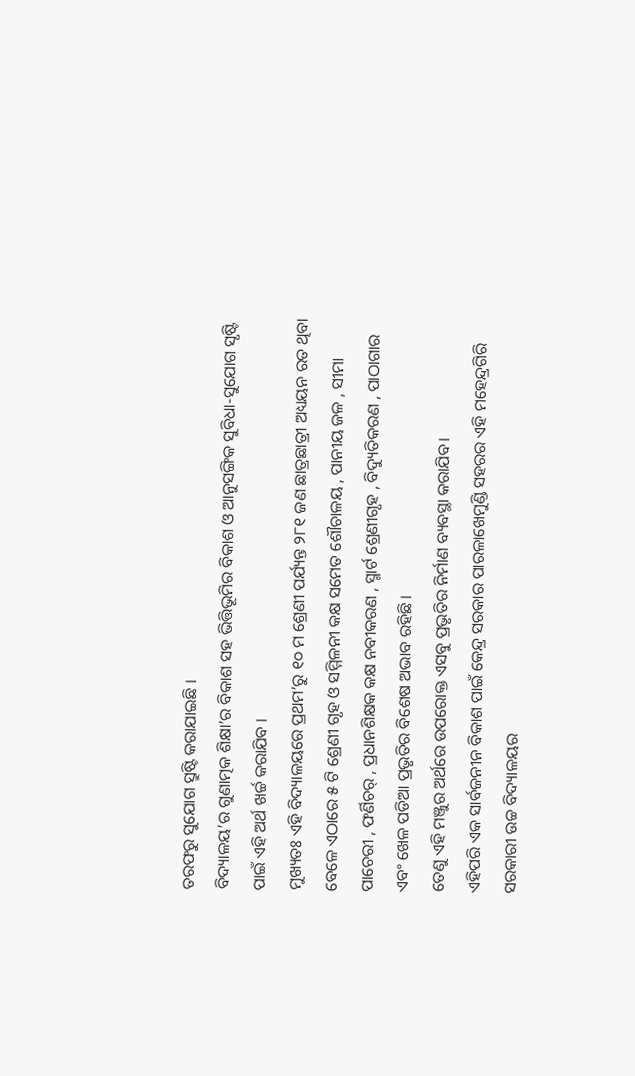ତରଫରୁ ସୁଯୋଗ ସ୍ରୁଷ୍ଟି କରାଯାଇଛି ।
ବିଦ୍ୟାଳୟ’ର ଗୁଣାତ୍ମକ ଶିକ୍ଷା’ର ବିକାଶ ସହ ଭିତ୍ତିଭୂମିର ବିକାଶ ଓ ଆନୁସଙ୍ଗିକ ସୁବିଧା-ସୁଯୋଗ ସୃଷ୍ଟି ପାଇଁ ଏହି ଅର୍ଥ ଖର୍ଚ୍ଚ କରାଯିବ ।
ମୁଖ୍ୟତଃ ଏହି ବିଦ୍ୟାଳୟରେ ପ୍ରଥମ’ରୁ ୧୦ ମ ଶ୍ରେଣୀ ପର୍ଯ୍ୟନ୍ତ ୨୮୧ ଜଣ ଛାତ୍ରଛାତ୍ରୀ ଅଧ୍ୟୟନ ରତ ଥିବା ବେଳେ ଏଠାରେ ୫ ଟି ଶ୍ରେଣୀ ଗୃହ ଓ ସମ୍ମିଳନୀ କକ୍ଷ ସମେତ ଶୌଚାଳୟ , ପାନୀୟ ଜଳ , ସୀମା ପାଚେରୀ , ଫର୍ଣିଚର୍ , ପ୍ରଧାନଶିକ୍ଷକ କକ୍ଷ ନବୀକରଣ , ସ୍ମାର୍ଟ ଶ୍ରେଣୀଗୃହ , ବିଦ୍ୟୁତିକରଣ , ପାଠାଗାର ଏବଂ ଖେଳ ପଡିଆ ପ୍ରଭୃତିର ବିଶେଷ ଅଭାବ ରହିଛି ।
ତେଣୁ ଏହି ମଞ୍ଜୁର ଅର୍ଥରେ ଉପରୋକ୍ତ ଏସବୁ ପ୍ରଭୃତିର ନିର୍ମାଣ ବ୍ୟବସ୍ଥା କରାଯିବ।
ଏହିପରି ଏକ ସାର୍ବଜନୀନ ବିକାଶ ପାଇଁ କେନ୍ଦ୍ର ସରକାର ପାରଳାଖେମୁଣ୍ଡି ସହରର ଏହି ମହେନ୍ଦ୍ରଗିରି ସରକାରୀ ଉଚ୍ଚ ବିଦ୍ୟାଳୟର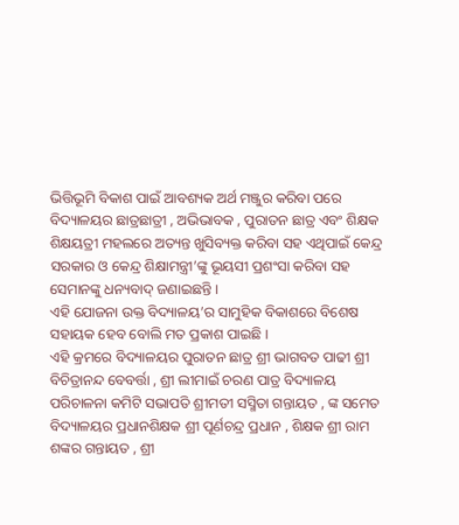ଭିତ୍ତିଭୂମି ବିକାଶ ପାଇଁ ଆବଶ୍ୟକ ଅର୍ଥ ମଞ୍ଜୁର କରିବା ପରେ ବିଦ୍ୟାଳୟର ଛାତ୍ରଛାତ୍ରୀ , ଅଭିଭାବକ , ପୁରାତନ ଛାତ୍ର ଏବଂ ଶିକ୍ଷକ ଶିକ୍ଷୟତ୍ରୀ ମହଲରେ ଅତ୍ୟନ୍ତ ଖୁସିବ୍ୟକ୍ତ କରିବା ସହ ଏଥିପାଇଁ କେନ୍ଦ୍ର ସରକାର ଓ କେନ୍ଦ୍ର ଶିକ୍ଷାମନ୍ତ୍ରୀ’ଙ୍କୁ ଭୂୟସୀ ପ୍ରଶଂସା କରିବା ସହ ସେମାନଙ୍କୁ ଧନ୍ୟବାଦ୍ ଜଣାଇଛନ୍ତି ।
ଏହି ଯୋଜନା ଉକ୍ତ ବିଦ୍ୟାଳୟ’ର ସାମୁହିକ ବିକାଶରେ ବିଶେଷ ସହାୟକ ହେବ ବୋଲି ମତ ପ୍ରକାଶ ପାଇଛି ।
ଏହି କ୍ରମରେ ବିଦ୍ୟାଳୟର ପୁରାତନ ଛାତ୍ର ଶ୍ରୀ ଭାଗବତ ପାଢୀ ଶ୍ରୀ ବିଚିତ୍ରାନନ୍ଦ ବେବର୍ତ୍ତା , ଶ୍ରୀ ଲୀମାଇଁ ଚରଣ ପାତ୍ର ବିଦ୍ୟାଳୟ ପରିଚାଳନା କମିଟି ସଭାପତି ଶ୍ରୀମତୀ ସସ୍ମିତା ଗନ୍ତାୟତ , ଙ୍କ ସମେତ ବିଦ୍ୟାଳୟର ପ୍ରଧାନଶିକ୍ଷକ ଶ୍ରୀ ପୂର୍ଣଚନ୍ଦ୍ର ପ୍ରଧାନ , ଶିକ୍ଷକ ଶ୍ରୀ ରାମ ଶଙ୍କର ଗନ୍ତାୟତ , ଶ୍ରୀ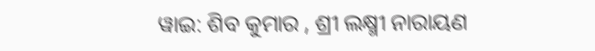ୱାଇ: ଶିବ କୁମାର , ଶ୍ରୀ ଲକ୍ଷ୍ମୀ ନାରାୟଣ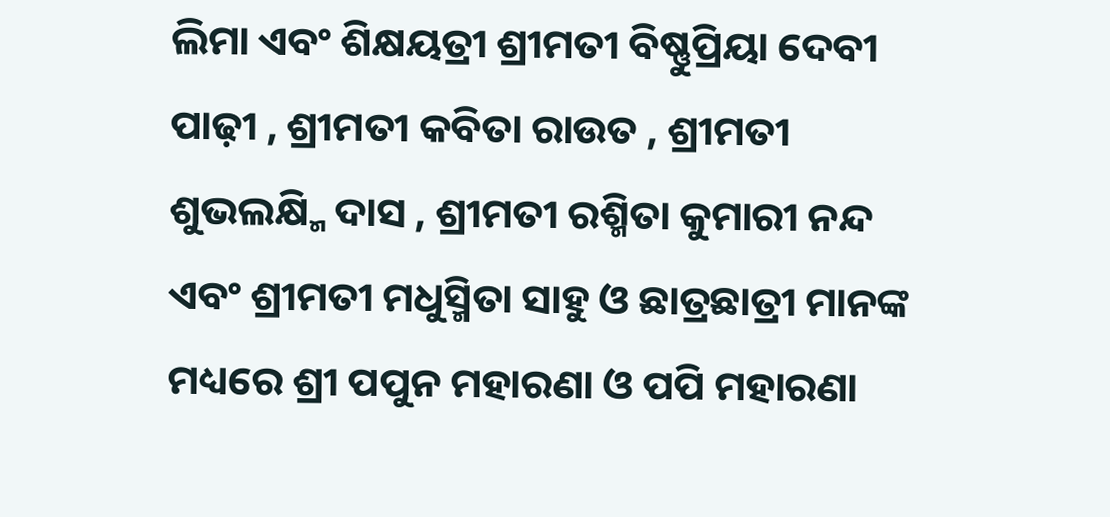ଲିମା ଏବଂ ଶିକ୍ଷୟତ୍ରୀ ଶ୍ରୀମତୀ ବିଷ୍ଣୁପ୍ରିୟା ଦେବୀ ପାଢ଼ୀ , ଶ୍ରୀମତୀ କବିତା ରାଉତ , ଶ୍ରୀମତୀ ଶୁଭଲକ୍ଷ୍ମି ଦାସ , ଶ୍ରୀମତୀ ରଶ୍ମିତା କୁମାରୀ ନନ୍ଦ ଏବଂ ଶ୍ରୀମତୀ ମଧୁସ୍ମିତା ସାହୁ ଓ ଛାତ୍ରଛାତ୍ରୀ ମାନଙ୍କ ମଧ୍ୟରେ ଶ୍ରୀ ପପୁନ ମହାରଣା ଓ ପପି ମହାରଣା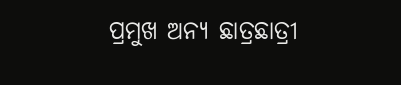ପ୍ରମୁଖ ଅନ୍ୟ ଛାତ୍ରଛାତ୍ରୀ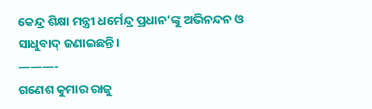କେନ୍ଦ୍ର ଶିକ୍ଷା ମନ୍ତ୍ରୀ ଧର୍ମେନ୍ଦ୍ର ପ୍ରଧାନ’ଙ୍କୁ ଅଭିନନ୍ଦନ ଓ ସାଧୁବାଦ୍ ଜଣାଇଛନ୍ତି।
———-
ଗଣେଶ କୁମାର ରାଜୁ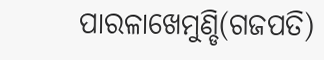ପାରଳାଖେମୁଣ୍ଡି(ଗଜପତି)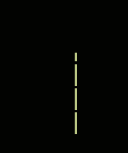———-